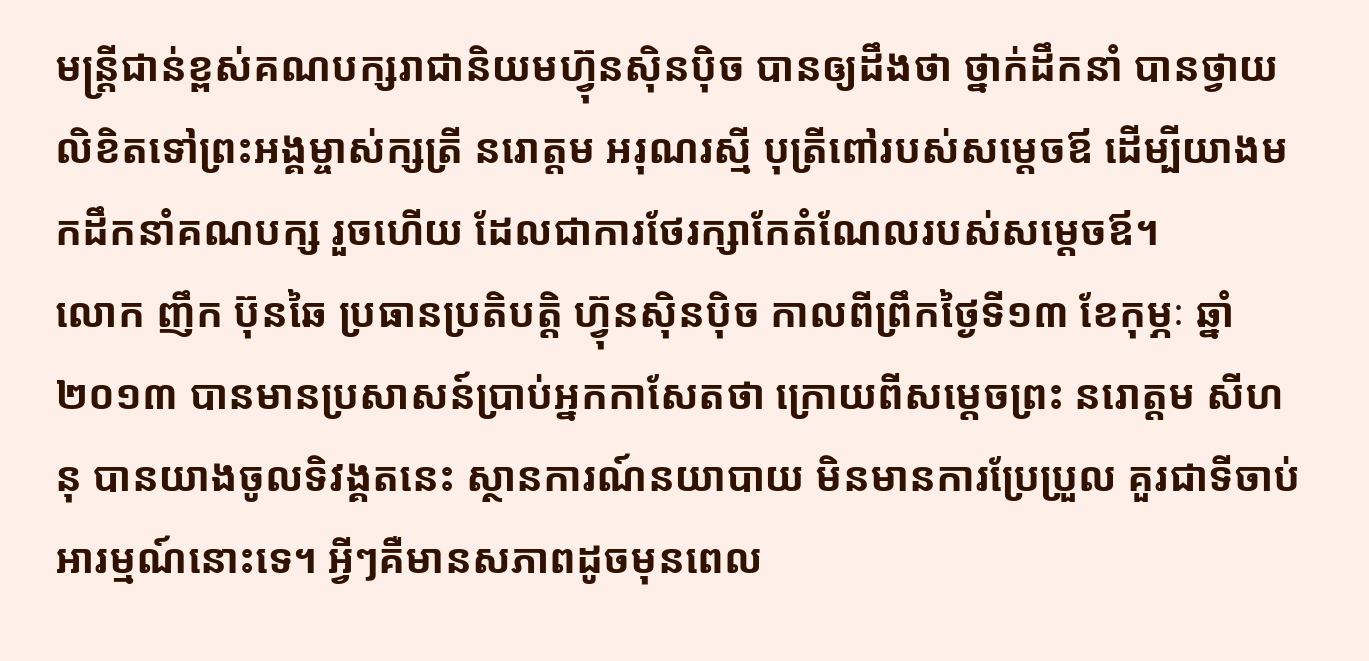មន្ត្រីជាន់ខ្ពស់គណបក្សរាជានិយមហ្វ៊ុនស៊ិនប៉ិច បានឲ្យដឹងថា ថ្នាក់ដឹកនាំ បានថ្វាយលិខិតទៅព្រះអង្គម្ចាស់ក្សត្រី នរោត្តម អរុណរស្មី បុត្រីពៅរបស់សម្តេចឪ ដើម្បីយាងមកដឹកនាំគណបក្ស រួចហើយ ដែលជាការថែរក្សាកែតំណែលរបស់សម្តេចឪ។
លោក ញឹក ប៊ុនឆៃ ប្រធានប្រតិបត្តិ ហ្វ៊ុនស៊ិនប៉ិច កាលពីព្រឹកថ្ងៃទី១៣ ខែកុម្ភៈ ឆ្នាំ២០១៣ បានមានប្រសាសន៍ប្រាប់អ្នកកាសែតថា ក្រោយពីសម្តេចព្រះ នរោត្តម សីហនុ បានយាងចូលទិវង្គតនេះ ស្ថានការណ៍នយាបាយ មិនមានការប្រែប្រួល គួរជាទីចាប់អារម្មណ៍នោះទេ។ អ្វីៗគឺមានសភាពដូចមុនពេល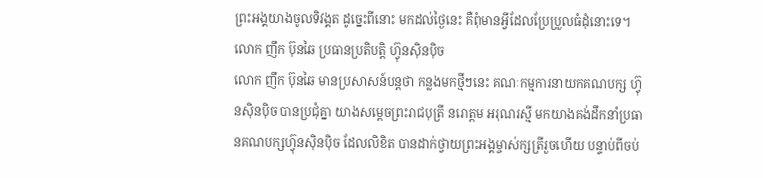ព្រះអង្គយាងចូលទិវង្គត ដូច្នេះពីនោះ មកដល់ថ្ងៃនេះ គឺពុំមានអ្វីដែលប្រែប្រួលធំដុំនោះទេ។
លោក ញឹក ប៊ុនឆៃ ប្រធានប្រតិបត្តិ ហ្វ៊ុនស៊ិនប៉ិច
លោក ញឹក ប៊ុនឆៃ មានប្រសាសន៍បន្តថា កន្លងមកថ្មីៗនេះ គណៈកម្មការនាយកគណបក្ស ហ្វ៊ុនស៊ិនប៉ិច បានប្រជុំគ្នា យាងសម្តេចព្រះរាជបុត្រី នរោត្តម អរុណរស្មី មកយាងគង់ដឹកនាំប្រធានគណបក្សហ្វ៊ុនស៊ិនប៉ិច ដែលលិខិត បានដាក់ថ្វាយព្រះអង្គម្ចាស់ក្សត្រីរួចហើយ បន្ទាប់ពីចប់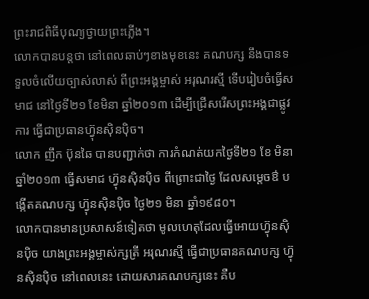ព្រះរាជពិធីបុណ្យថ្វាយព្រះភ្លើង។
លោកបានបន្តថា នៅពេលឆាប់ៗខាងមុខនេះ គណបក្ស នឹងបានទទួលចំលើយច្បាស់លាស់ ពីព្រះអង្គម្ចាស់ អរុណរស្មី ទើបរៀបចំធ្វើសមាជ នៅថ្ងៃទី២១ ខែមិនា ឆ្នាំ២០១៣ ដើម្បីជ្រើសរើសព្រះអង្គជាផ្លូវការ ធ្វើជាប្រធានហ្វ៊ុនស៊ិនប៉ិច។
លោក ញឹក ប៊ុនឆៃ បានបញ្ជាក់ថា ការកំណត់យកថ្ងៃទី២១ ខែ មិនា ឆ្នាំ២០១៣ ធ្វើសមាជ ហ្វ៊ុនស៊ិនប៉ិច ពីព្រោះជាថ្ងៃ ដែលសម្តេចឳ បង្កើតគណបក្ស ហ្វ៊ុនស៊ិនប៉ិច ថ្ងៃ២១ មិនា ឆ្នាំ១៩៨០។
លោកបានមានប្រសាសន៍ទៀតថា មូលហេតុដែលធ្វើអោយហ្វ៊ុនស៊ិនប៉ិច យាងព្រះអង្គម្ចាស់ក្សត្រី អរុណរស្មី ធ្វើជាប្រធានគណបក្ស ហ្វ៊ុនស៊ិនប៉ិច នៅពេលនេះ ដោយសារគណបក្សនេះ គឺប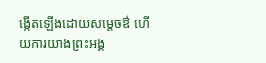ង្កើតឡើងដោយសម្តេចឳ ហើយការយាងព្រះអង្គ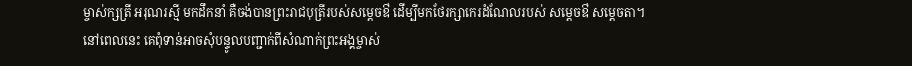ម្ចាស់ក្សត្រី អរុណរស្មី មកដឹកនាំ គឺចង់បានព្រះរាជបុត្រីរបស់សម្តេចឳ ដើម្បីមកថែរក្សាកេរដំណែលរបស់ សម្តេចឳ សម្តេចតា។
នៅពេលនេះ គេពុំទាន់អាចសុំបន្ទូលបញ្ជាក់ពីសំណាក់ព្រះអង្គម្ចាស់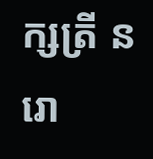ក្សត្រី នរោ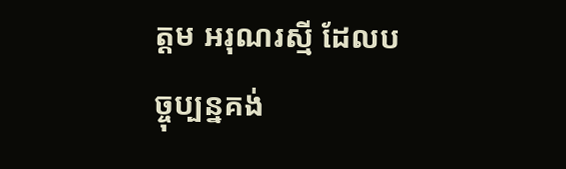ត្តម អរុណរស្មី ដែលបច្ចុប្បន្នគង់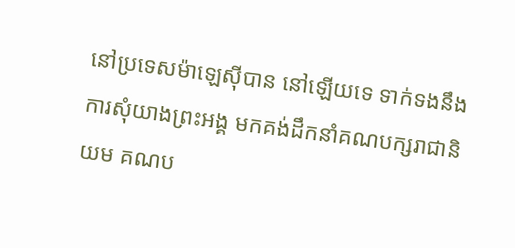នៅប្រទេសម៉ាឡេស៊ីបាន នៅឡើយទេ ទាក់ទងនឹងការសុំយាងព្រះអង្គ មកគង់ដឹកនាំគណបក្សរាជានិយម គណប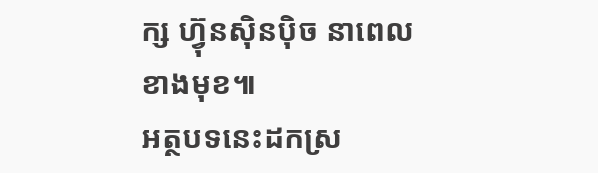ក្ស ហ្វ៊ុនស៊ិនប៉ិច នាពេលខាងមុខ៕
អត្ថបទនេះដកស្រ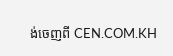ង់ចេញពី CEN.COM.KH